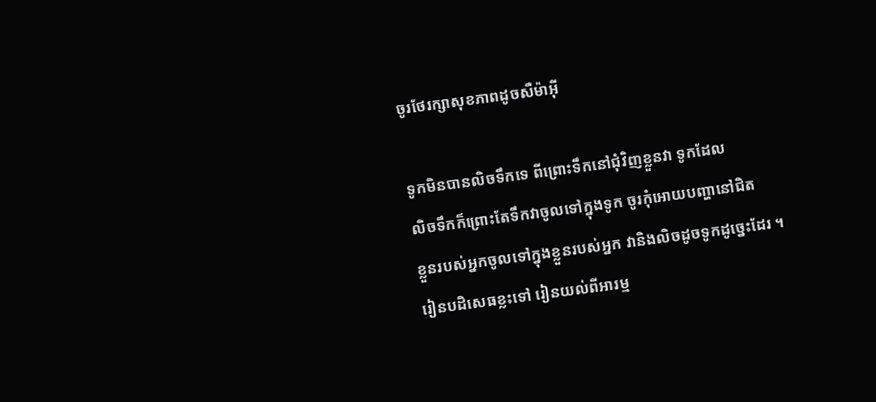ចូរថែរក្សាសុខភាពដូចសឺម៉ាអ៊ី

ទូកមិនបានលិចទឹកទេ ពីព្រោះទឹកនៅជុំវិញខ្លួនវា ទូកដែល
លិចទឹកក៏ព្រោះតែទឹកវាចូលទៅក្នុងទូក ចូរកុំអោយបញ្ហានៅជិត
ខ្លួនរបស់អ្នកចូលទៅក្នុងខ្លួនរបស់អ្នក វានិងលិចដូចទូកដូច្នេះដែរ ។
រៀនបដិសេធខ្លះទៅ រៀនយល់ពីអារម្ម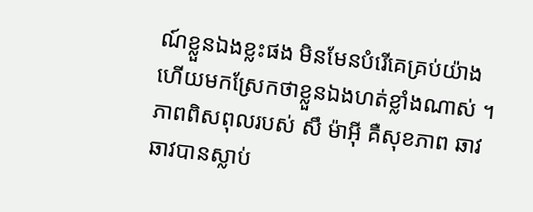ណ៍ខ្លួនឯងខ្លះផង មិនមែនបំរើគេគ្រប់យ៉ាង ហើយមកស្រែកថាខ្លួនឯងហត់ខ្លាំងណាស់ ។ ភាពពិសពុលរបស់ សឹ ម៉ាអុី គឺសុខភាព ឆាវឆាវបានស្លាប់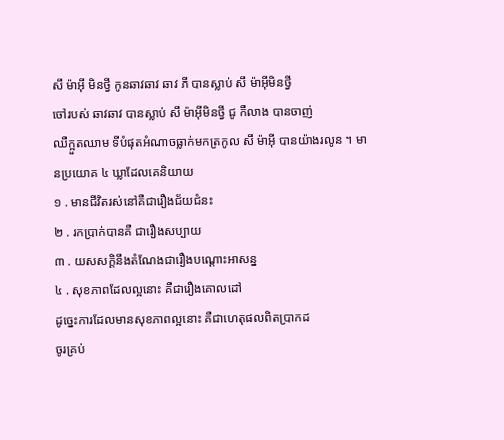សឹ ម៉ាអុី មិនថ្វី កូនឆាវឆាវ ឆាវ ភី បានស្លាប់ សឹ ម៉ាអុីមិនថ្វី
ចៅរបស់ ឆាវឆាវ បានស្លាប់ សឹ ម៉ាអុីមិនថ្វី ជូ កឺលាង បានចាញ់
ឈឺក្អួតឈាម ទីបំផុតអំណាចធ្លាក់មកត្រកូល សឹ ម៉ាអុី បានយ៉ាងរលូន ។ មានប្រយោគ ៤ ឃ្លាដែលគេនិយាយ
១ . មានជីវិតរស់នៅគឺជារឿងជ័យជំនះ
២ . រកប្រាក់បានគឺ ជារឿងសប្បាយ
៣ . យសសក្តិនឹងតំណែងជារឿងបណ្តោះអាសន្ន
៤ . សុខភាពដែលល្អនោះ គឺជារឿងគោលដៅ
ដូច្នេះការដែលមានសុខភាពល្អនោះ គឺជាហេតុផលពិតប្រាកដ
ចូរគ្រប់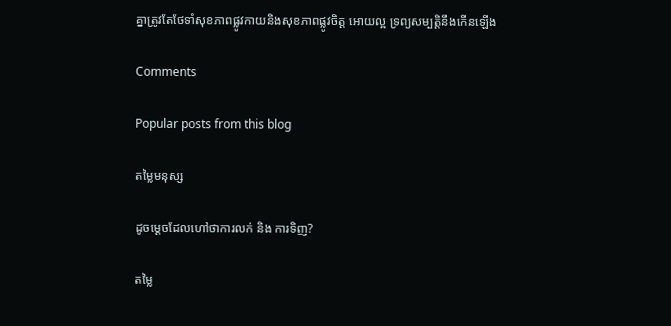គ្នាត្រូវតែថែទាំសុខភាពផ្លូវកាយនិងសុខភាពផ្លូវចិត្ត អោយល្អ ទ្រព្យសម្បតិ្តនឹងកើនឡើង

Comments

Popular posts from this blog

តម្លៃមនុស្ស

ដូចម្ដេចដែលហៅថាការលក់ និង ការទិញ?

តម្លៃ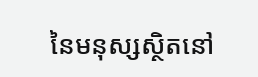នៃមនុស្សស្ថិតនៅ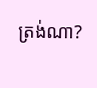ត្រង់ណា?